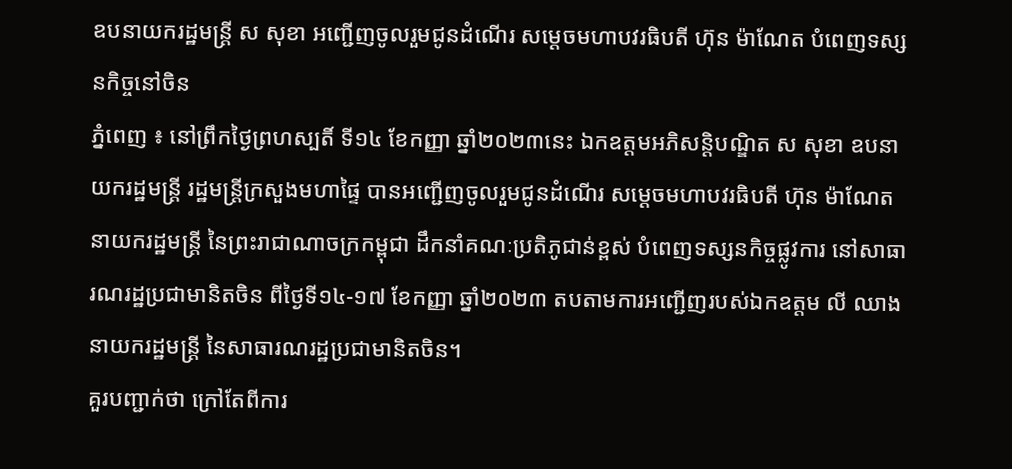ឧបនាយករដ្ឋមន្ត្រី ស សុខា អញ្ជេីញចូលរួមជូនដំណេីរ សម្តេចមហាបវរធិបតី ហ៊ុន ម៉ាណែត បំពេញទស្សនកិច្ចនៅចិន
ភ្នំពេញ ៖ នៅព្រឹកថ្ងៃព្រហស្បតិ៍ ទី១៤ ខែកញ្ញា ឆ្នាំ២០២៣នេះ ឯកឧត្ដមអភិសន្តិបណ្ឌិត ស សុខា ឧបនាយករដ្ឋមន្ត្រី រដ្ឋមន្ត្រីក្រសួងមហាផ្ទៃ បានអញ្ជេីញចូលរួមជូនដំណេីរ សម្តេចមហាបវរធិបតី ហ៊ុន ម៉ាណែត នាយករដ្ឋមន្ត្រី នៃព្រះរាជាណាចក្រកម្ពុជា ដឹកនាំគណៈប្រតិភូជាន់ខ្ពស់ បំពេញទស្សនកិច្ចផ្លូវការ នៅសាធារណរដ្ឋប្រជាមានិតចិន ពីថ្ងៃទី១៤-១៧ ខែកញ្ញា ឆ្នាំ២០២៣ តបតាមការអញ្ជើញរបស់ឯកឧត្តម លី ឈាង នាយករដ្ឋមន្ត្រី នៃសាធារណរដ្ឋប្រជាមានិតចិន។
គួរបញ្ជាក់ថា ក្រៅតែពីការ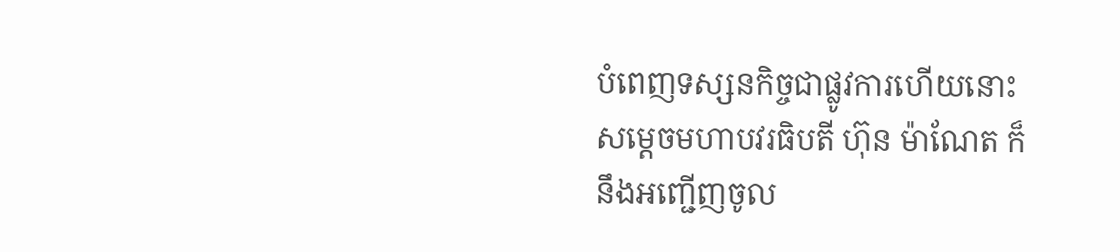បំពេញទស្សនកិច្ចជាផ្លូវការហើយនោះ សម្តេចមហាបវរធិបតី ហ៊ុន ម៉ាណែត ក៏ នឹងអញ្ជើញចូល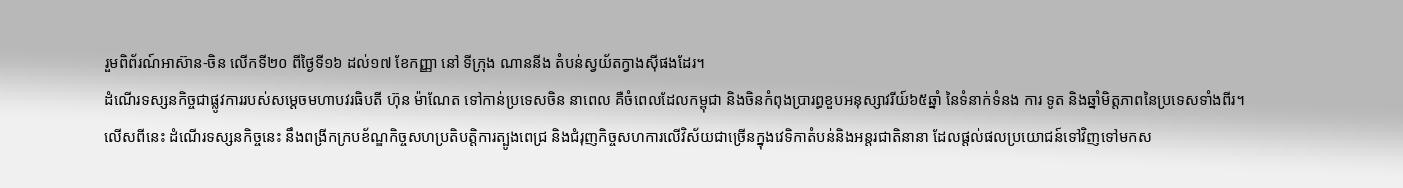រួមពិព័រណ៍អាស៊ាន-ចិន លើកទី២០ ពីថ្ងៃទី១៦ ដល់១៧ ខែកញ្ញា នៅ ទីក្រុង ណាននីង តំបន់ស្វយ័តក្វាងស៊ីផងដែរ។
ដំណើរទស្សនកិច្ចជាផ្លូវការរបស់សម្តេចមហាបវរធិបតី ហ៊ុន ម៉ាណែត ទៅកាន់ប្រទេសចិន នាពេល គឺចំពេលដែលកម្ពុជា និងចិនកំពុងប្រារព្ធខួបអនុស្សាវរីយ៍៦៥ឆ្នាំ នៃទំនាក់ទំនង ការ ទូត និងឆ្នាំមិត្តភាពនៃប្រទេសទាំងពីរ។
លេីសពីនេះ ដំណើរទស្សនកិច្ចនេះ នឹងពង្រីកក្របខ័ណ្ឌកិច្ចសហប្រតិបត្តិការត្បូងពេជ្រ និងជំរុញកិច្ចសហការលើវិស័យជាច្រើនក្នុងវេទិកាតំបន់និងអន្តរជាតិនានា ដែលផ្តល់ផលប្រយោជន៍ទៅវិញទៅមកស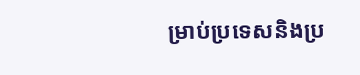ម្រាប់ប្រទេសនិងប្រ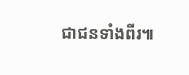ជាជនទាំងពីរ៕